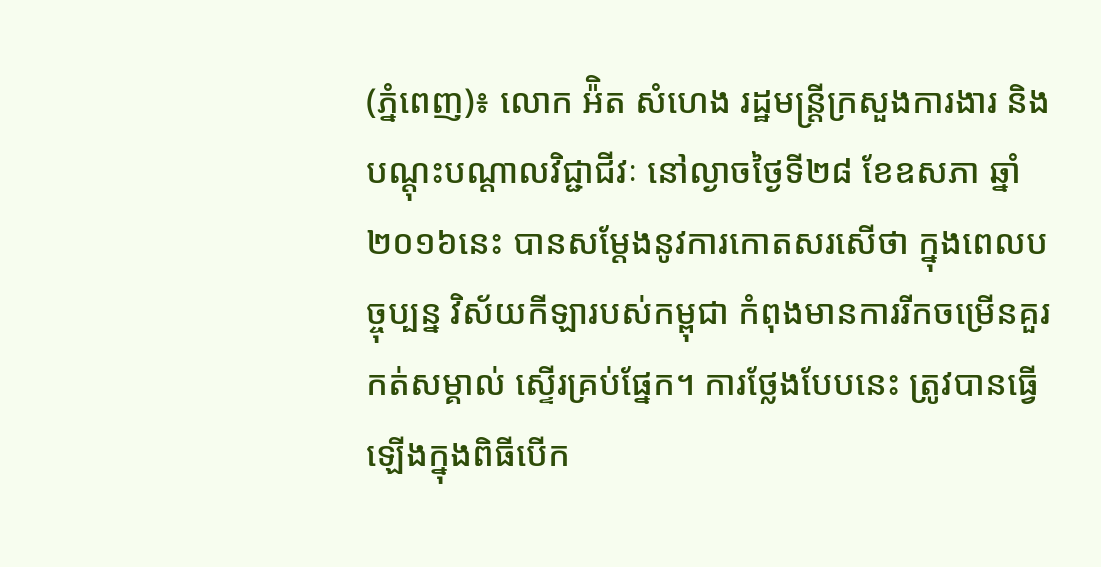(ភ្នំពេញ)៖ លោក អ៉ិត សំហេង រដ្ឋមន្រ្តីក្រសួងការងារ និងបណ្ដុះបណ្ដាលវិជ្ជាជីវៈ នៅល្ងាចថ្ងៃទី២៨ ខែឧសភា ឆ្នាំ២០១៦នេះ បានសម្ដែងនូវការកោតសរសើថា ក្នុងពេលបច្ចុប្បន្ន វិស័យកីឡារបស់កម្ពុជា កំពុងមានការរីកចម្រើនគួរកត់សម្គាល់ ស្ទើរគ្រប់ផ្នែក។ ការថ្លែងបែបនេះ ត្រូវបានធ្វើឡើងក្នុងពិធីបើក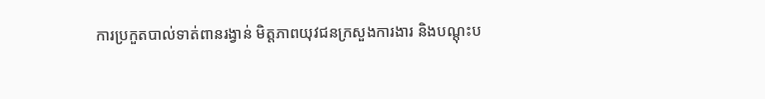ការប្រកួតបាល់ទាត់ពានរង្វាន់ មិត្តភាពយុវជនក្រសួងការងារ និងបណ្ដុះប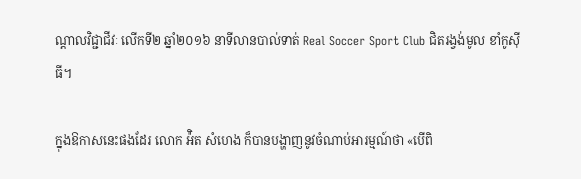ណ្ដាលវិជ្ជាជីវៈ លើកទី២ ឆ្នាំ២០១៦ នាទីលានបាល់ទាត់ Real Soccer Sport Club ជិតរង្វង់មូល ខាំកូស៊ីធី។

ក្នុងឱកាសនេះផងដែរ លោក អ៉ិត សំហេង ក៏បានបង្ហាញនូវចំណាប់អារម្មណ៍ថា «បើពិ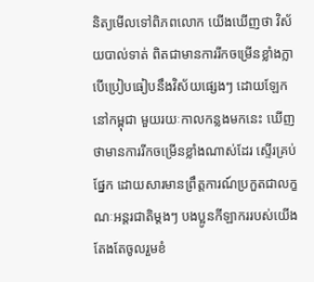និត្យមើលទៅពិភពលោក យើងឃើញថា វិស័យបាល់ទាត់ ពិតជាមានការរីកចម្រើនខ្លាំងក្លា បើប្រៀបធៀបនឹងវិស័យផ្សេងៗ ដោយឡែក នៅកម្ពុជា មួយរយៈកាលកន្លងមកនេះ ឃើញថាមានការរីកចម្រើនខ្លាំងណាស់ដែរ ស្ទើរគ្រប់ផ្នែក ដោយសារមានព្រឹត្តការណ៍ប្រកួតជាលក្ខណៈអន្តរជាតិម្ដងៗ បងប្អូនកីឡាកររបស់យើង តែងតែចូលរួមខំ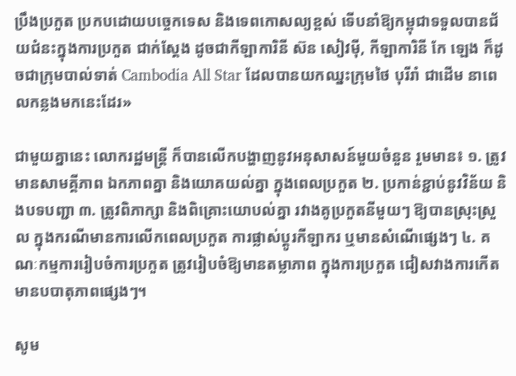ប្រឹងប្រកួត ប្រកបដោយបច្ចេកទេស និងទេពកោសល្យខ្ពស់ ទើបនាំឱ្យកម្ពុជាទទួលបានជ័យជំនះក្នុងការប្រកួត ជាក់ស្ដែង ដូចជាកីឡាការិនី ស៊ន សៀវម៉ី, កីឡាការិនី កែ ឡេង ក៏ដូចជាក្រុមបាល់ទាត់ Cambodia All Star ដែលបានយកឈ្នះក្រុមថៃ បុរីរាំ ជាដើម នាពេលកន្លងមកនេះដែរ»

ជាមួយគ្នានេះ លោករដ្ឋមន្រ្តី ក៏បានលើកបង្ហាញនូវអនុសាសន៍មួយចំនួន រួមមាន៖ ១. ត្រូវមានសាមគ្គីភាព ឯកភាពគ្នា និងយោគយល់គ្នា ក្នុងពេលប្រកួត ២. ប្រកាន់ខ្ជាប់នូវវិន័យ និងបទបញ្ជា ៣. ត្រូវពិភាក្សា និងពិគ្រោះយោបល់គ្នា រវាងគូប្រកួតនីមួយៗ ឱ្យបានស្រុះស្រួល ក្នុងករណីមានការលើកពេលប្រកួត ការផ្លាស់ប្ដូរកីឡាករ ឬមានសំណើផ្សេងៗ ៤. គណៈកម្មការរៀបចំការប្រកួត ត្រូវរៀបចំឱ្យមានតម្លាភាព ក្នុងការប្រកួត ជៀសវាងការកើតមានបបាតុភាពផ្សេងៗ។

សូម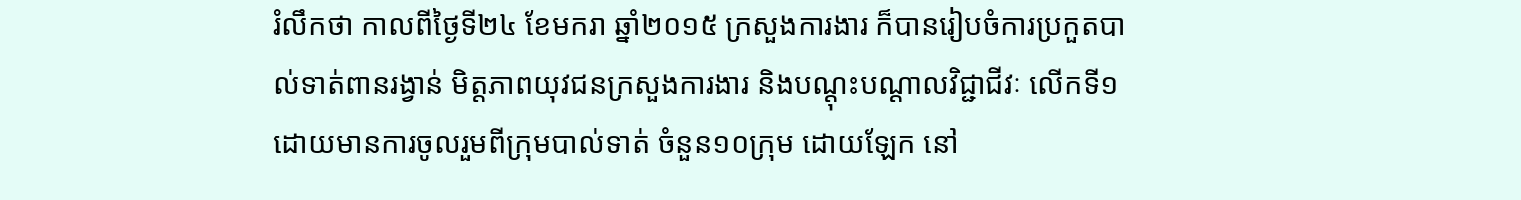រំលឹកថា កាលពីថ្ងៃទី២៤ ខែមករា ឆ្នាំ២០១៥ ក្រសួងការងារ ក៏បានរៀបចំការប្រកួតបាល់ទាត់ពានរង្វាន់ មិត្តភាពយុវជនក្រសួងការងារ និងបណ្ដុះបណ្ដាលវិជ្ជាជីវៈ លើកទី១ ដោយមានការចូលរួមពីក្រុមបាល់ទាត់ ចំនួន១០ក្រុម ដោយឡែក នៅ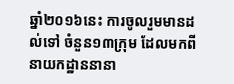ឆ្នាំ២០១៦នេះ ការចូលរួមមានដល់ទៅ ចំនួន១៣ក្រុម ដែលមកពីនាយកដ្ឋាននានា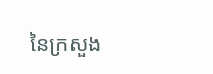នៃក្រសួង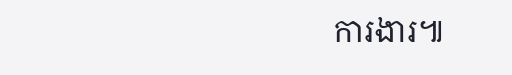ការងារ៕